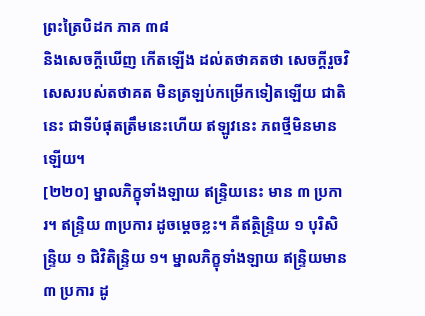ព្រះត្រៃបិដក ភាគ ៣៨
និងសេចក្តីឃើញ កើតឡើង ដល់តថាគតថា សេចក្តីរួចវិសេសរបស់តថាគត មិនត្រឡប់កម្រើកទៀតឡើយ ជាតិនេះ ជាទីបំផុតត្រឹមនេះហើយ ឥឡូវនេះ ភពថ្មីមិនមានឡើយ។
[២២០] ម្នាលភិក្ខុទាំងឡាយ ឥន្ទ្រិយនេះ មាន ៣ ប្រការ។ ឥន្ទ្រិយ ៣ប្រការ ដូចម្តេចខ្លះ។ គឺឥត្ថិន្ទ្រិយ ១ បុរិសិន្ទ្រិយ ១ ជិវិតិន្ទ្រិយ ១។ ម្នាលភិក្ខុទាំងឡាយ ឥន្ទ្រិយមាន ៣ ប្រការ ដូ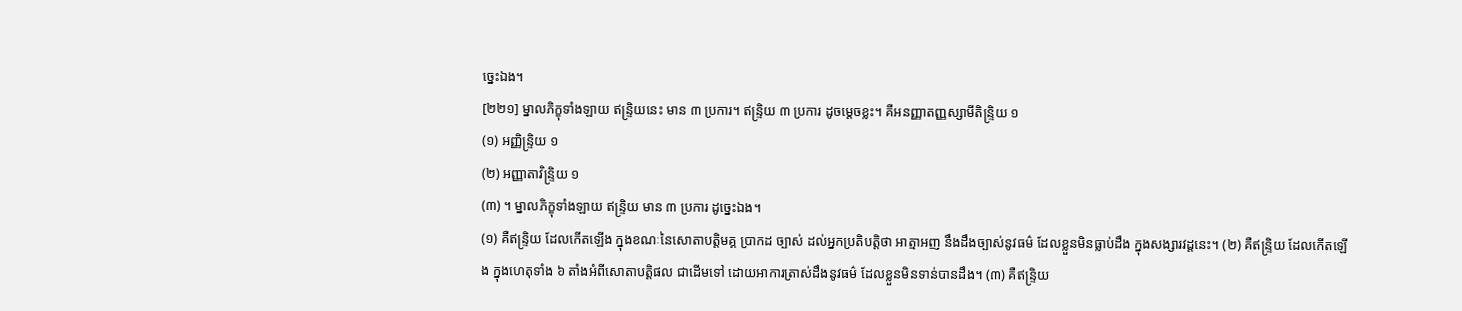ច្នេះឯង។
[២២១] ម្នាលភិក្ខុទាំងឡាយ ឥន្ទ្រិយនេះ មាន ៣ ប្រការ។ ឥន្ទ្រិយ ៣ ប្រការ ដូចម្តេចខ្លះ។ គឺអនញ្ញាតញ្ញស្សាមីតិន្ទ្រិយ ១
(១) អញ្ញិន្ទ្រិយ ១
(២) អញ្ញាតាវិន្ទ្រិយ ១
(៣) ។ ម្នាលភិក្ខុទាំងឡាយ ឥន្ទ្រិយ មាន ៣ ប្រការ ដូច្នេះឯង។
(១) គឺឥន្ទ្រិយ ដែលកើតឡើង ក្នុងខណៈនៃសោតាបត្តិមគ្គ ប្រាកដ ច្បាស់ ដល់អ្នកប្រតិបត្តិថា អាត្មាអញ នឹងដឹងច្បាស់នូវធម៌ ដែលខ្លួនមិនធ្លាប់ដឹង ក្នុងសង្សារវដ្តនេះ។ (២) គឺឥន្ទ្រិយ ដែលកើតឡើង ក្នុងហេតុទាំង ៦ តាំងអំពីសោតាបត្តិផល ជាដើមទៅ ដោយអាការត្រាស់ដឹងនូវធម៌ ដែលខ្លួនមិនទាន់បានដឹង។ (៣) គឺឥន្ទ្រិយ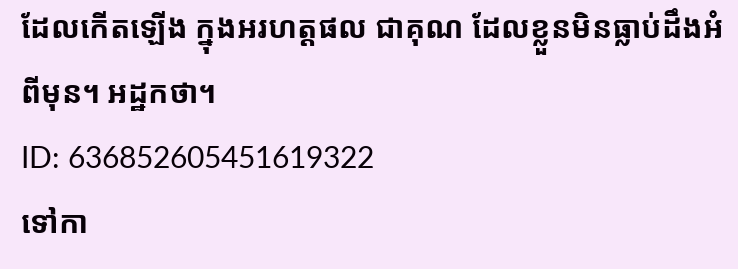ដែលកើតឡើង ក្នុងអរហត្តផល ជាគុណ ដែលខ្លួនមិនធ្លាប់ដឹងអំពីមុន។ អដ្ឋកថា។
ID: 636852605451619322
ទៅកា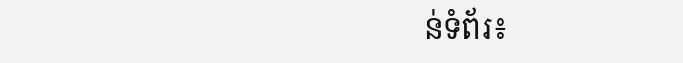ន់ទំព័រ៖